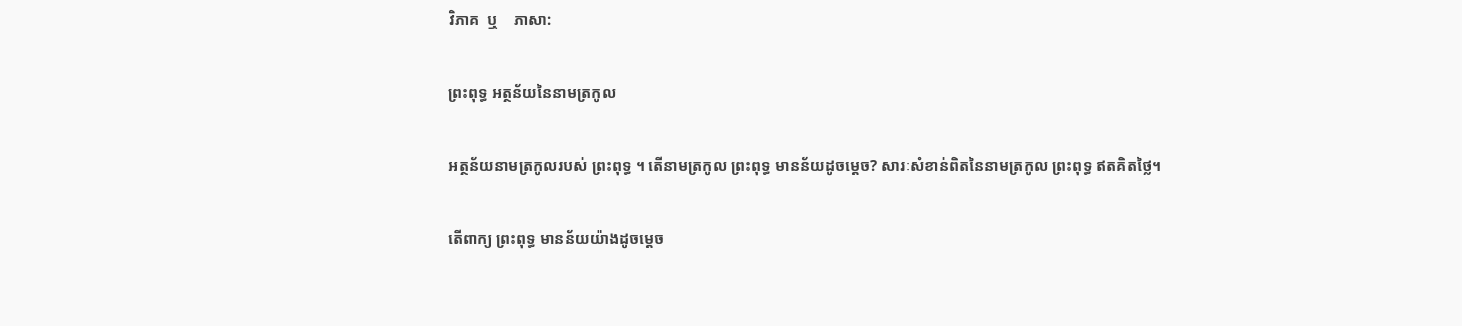វិភាគ  ឬ    ភាសា:

ព្រះពុទ្ធ អត្ថន័យនៃនាមត្រកូល

អត្ថន័យនាមត្រកូលរបស់ ព្រះពុទ្ធ ។ តើនាមត្រកូល ព្រះពុទ្ធ មានន័យដូចម្តេច? សារៈសំខាន់ពិតនៃនាមត្រកូល ព្រះពុទ្ធ ឥតគិតថ្លៃ។

តើពាក្យ ព្រះពុទ្ធ មានន័យយ៉ាងដូចម្ដេច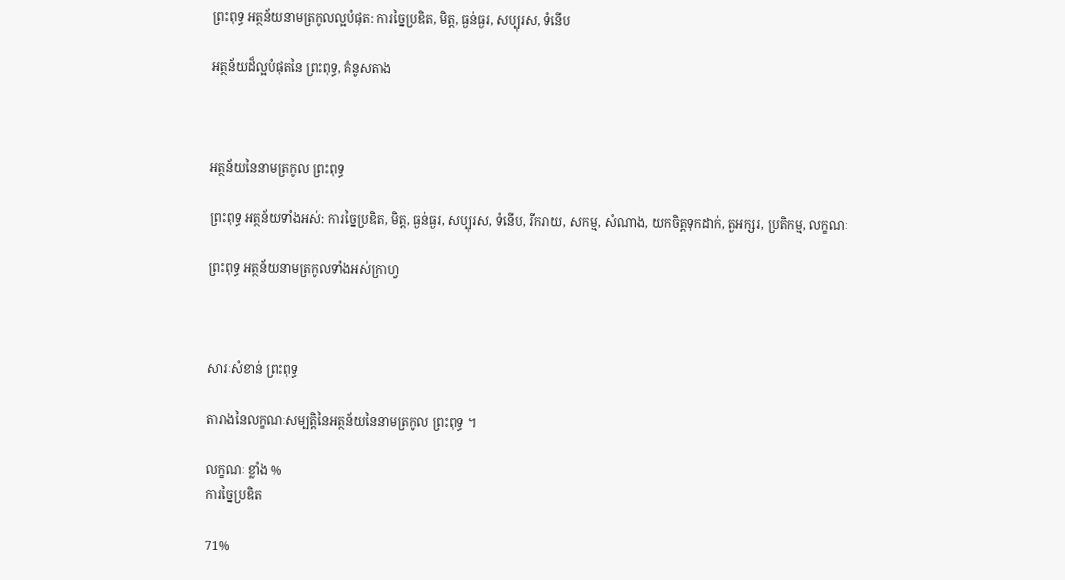ព្រះពុទ្ធ អត្ថន័យនាមត្រកូលល្អបំផុត: ការច្នៃប្រឌិត, មិត្ត, ធ្ងន់ធ្ងរ, សប្បុរស, ទំនើប

អត្ថន័យដ៏ល្អបំផុតនៃ ព្រះពុទ្ធ, គំនូសតាង



អត្ថន័យនៃនាមត្រកូល ព្រះពុទ្ធ

ព្រះពុទ្ធ អត្ថន័យទាំងអស់: ការច្នៃប្រឌិត, មិត្ត, ធ្ងន់ធ្ងរ, សប្បុរស, ទំនើប, រីករាយ, សកម្ម, សំណាង, យកចិត្តទុកដាក់, តួអក្សរ, ប្រតិកម្ម, លក្ខណៈ

ព្រះពុទ្ធ អត្ថន័យនាមត្រកូលទាំងអស់ក្រាហ្វ



សារៈសំខាន់ ព្រះពុទ្ធ

តារាងនៃលក្ខណៈសម្បត្តិនៃអត្ថន័យនៃនាមត្រកូល ព្រះពុទ្ធ ។

លក្ខណៈ ខ្លាំង %
ការច្នៃប្រឌិត

71%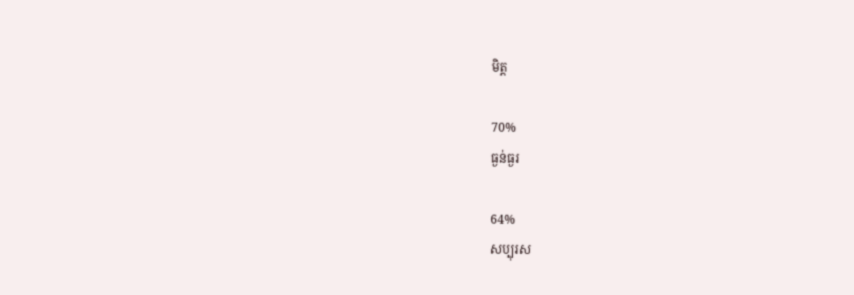មិត្ត

70%
ធ្ងន់ធ្ងរ

64%
សប្បុរស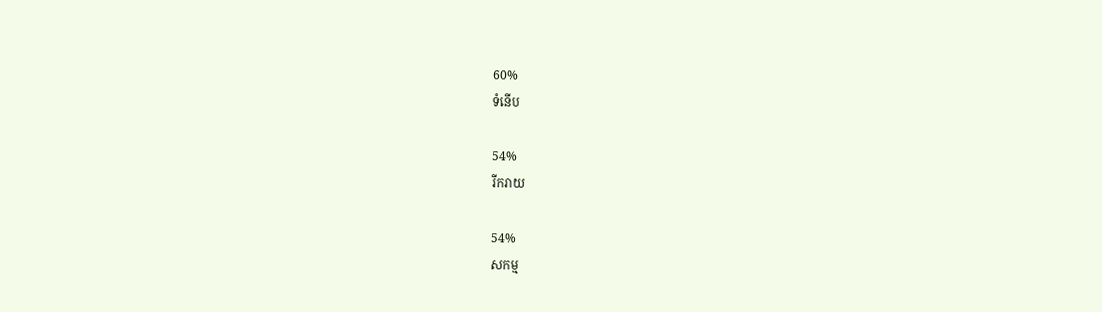60%
ទំនើប

54%
រីករាយ

54%
សកម្ម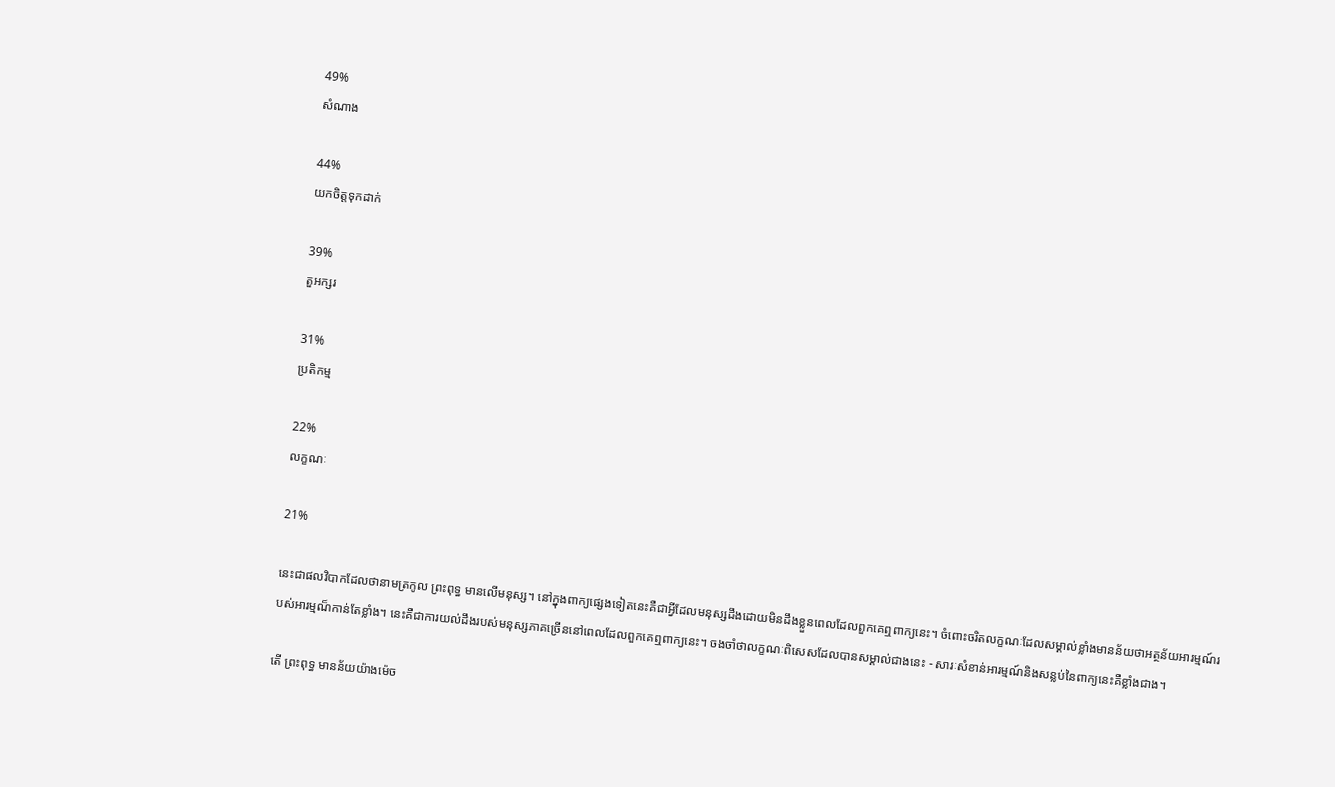49%
សំណាង

44%
យកចិត្តទុកដាក់

39%
តួអក្សរ

31%
ប្រតិកម្ម

22%
លក្ខណៈ

21%

នេះជាផលវិបាកដែលថានាមត្រកូល ព្រះពុទ្ធ មានលើមនុស្ស។ នៅក្នុងពាក្យផ្សេងទៀតនេះគឺជាអ្វីដែលមនុស្សដឹងដោយមិនដឹងខ្លួនពេលដែលពួកគេឮពាក្យនេះ។ ចំពោះចរិតលក្ខណៈដែលសម្គាល់ខ្លាំងមានន័យថាអត្ថន័យអារម្មណ៍របស់អារម្មណ៏កាន់តែខ្លាំង។ នេះគឺជាការយល់ដឹងរបស់មនុស្សភាគច្រើននៅពេលដែលពួកគេឮពាក្យនេះ។ ចងចាំថាលក្ខណៈពិសេសដែលបានសម្គាល់ជាងនេះ - សារៈសំខាន់អារម្មណ៍និងសន្លប់នៃពាក្យនេះគឺខ្លាំងជាង។

តើ ព្រះពុទ្ធ មានន័យយ៉ាងម៉េច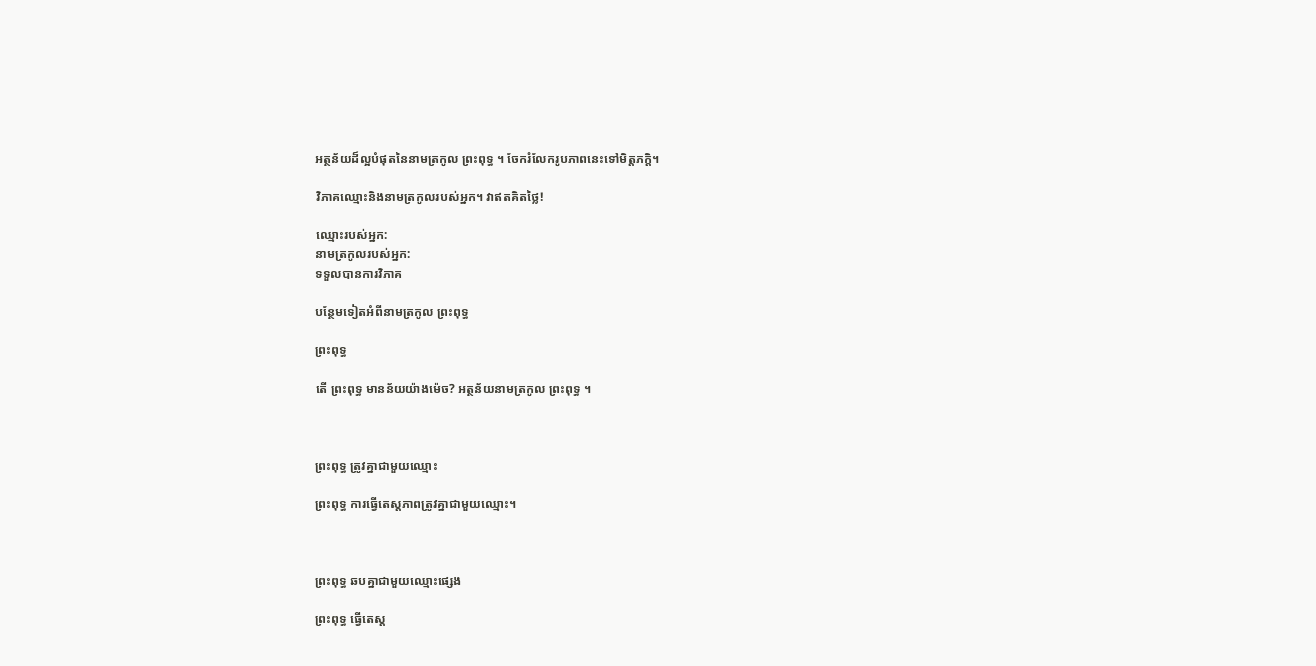អត្ថន័យដ៏ល្អបំផុតនៃនាមត្រកូល ព្រះពុទ្ធ ។ ចែករំលែករូបភាពនេះទៅមិត្តភក្តិ។

វិភាគឈ្មោះនិងនាមត្រកូលរបស់អ្នក។ វាឥតគិតថ្លៃ!

ឈ្មោះរបស់អ្នក:
នាមត្រកូលរបស់អ្នក:
ទទួលបានការវិភាគ

បន្ថែមទៀតអំពីនាមត្រកូល ព្រះពុទ្ធ

ព្រះពុទ្ធ

តើ ព្រះពុទ្ធ មានន័យយ៉ាងម៉េច? អត្ថន័យនាមត្រកូល ព្រះពុទ្ធ ។



ព្រះពុទ្ធ ត្រូវគ្នាជាមួយឈ្មោះ

ព្រះពុទ្ធ ការធ្វើតេស្តភាពត្រូវគ្នាជាមួយឈ្មោះ។



ព្រះពុទ្ធ ឆបគ្នាជាមួយឈ្មោះផ្សេង

ព្រះពុទ្ធ ធ្វើតេស្ត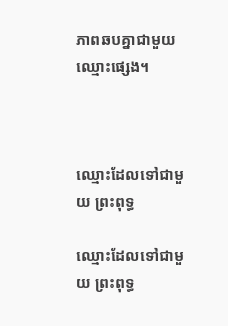ភាពឆបគ្នាជាមួយឈ្មោះផ្សេង។



ឈ្មោះដែលទៅជាមួយ ព្រះពុទ្ធ

ឈ្មោះដែលទៅជាមួយ ព្រះពុទ្ធ